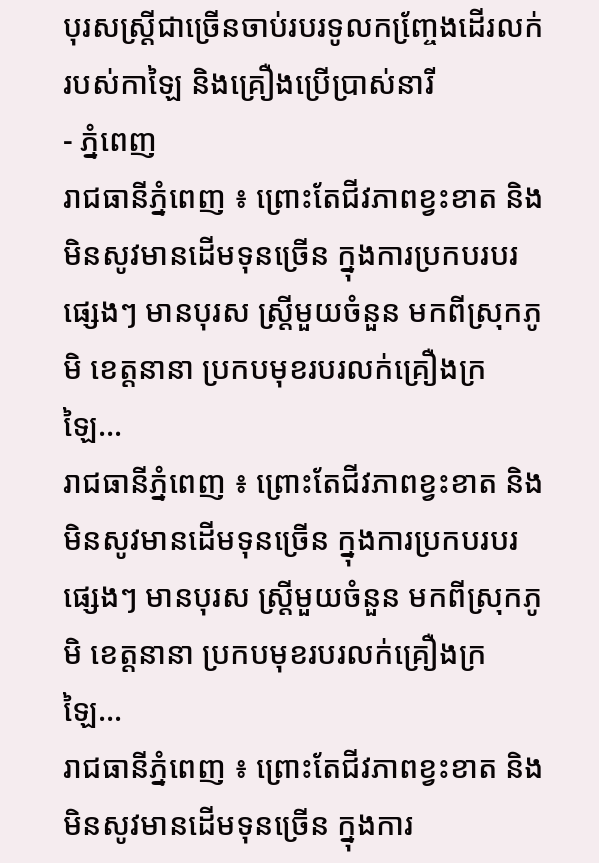បុរសស្ត្រីជាច្រើនចាប់របរទូលកញ្ចែ្រងដើរលក់របស់កាឡៃ និងគ្រឿងប្រើប្រាស់នារី
- ភ្នំពេញ
រាជធានីភ្នំពេញ ៖ ព្រោះតែជីវភាពខ្វះខាត និងមិនសូវមានដើមទុនច្រើន ក្នុងការប្រកបរបរផ្សេងៗ មានបុរស ស្ត្រីមួយចំនួន មកពីស្រុកភូមិ ខេត្តនានា ប្រកបមុខរបរលក់គ្រឿងក្រឡៃ…
រាជធានីភ្នំពេញ ៖ ព្រោះតែជីវភាពខ្វះខាត និងមិនសូវមានដើមទុនច្រើន ក្នុងការប្រកបរបរផ្សេងៗ មានបុរស ស្ត្រីមួយចំនួន មកពីស្រុកភូមិ ខេត្តនានា ប្រកបមុខរបរលក់គ្រឿងក្រឡៃ…
រាជធានីភ្នំពេញ ៖ ព្រោះតែជីវភាពខ្វះខាត និងមិនសូវមានដើមទុនច្រើន ក្នុងការ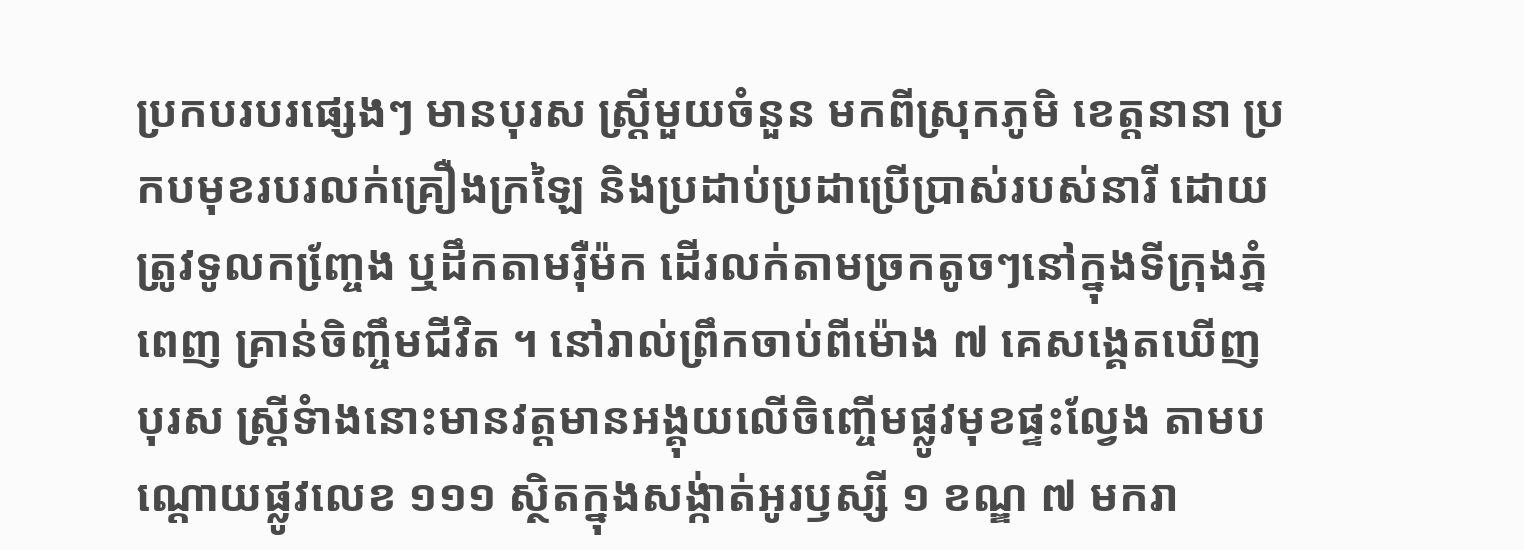ប្រកបរបរផ្សេងៗ មានបុរស ស្ត្រីមួយចំនួន មកពីស្រុកភូមិ ខេត្តនានា ប្រកបមុខរបរលក់គ្រឿងក្រឡៃ និងប្រដាប់ប្រដាប្រើប្រាស់របស់នារី ដោយត្រូវទូលកញ្ចែ្រង ឬដឹកតាមរ៉ឺម៉ក ដើរលក់តាមច្រកតូចៗនៅក្នុងទីក្រុងភ្នំពេញ គ្រាន់ចិញ្ចឹមជីវិត ។ នៅរាល់ព្រឹកចាប់ពីម៉ោង ៧ គេសង្គេតឃើញបុរស ស្រ្តីទំាងនោះមានវត្តមានអង្គុយលើចិញ្ចើមផ្លូវមុខផ្ទះល្វែង តាមបណ្តោយផ្លូវលេខ ១១១ ស្ថិតក្នុងសង្ក់ាត់អូរឫស្សី ១ ខណ្ឌ ៧ មករា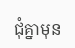ជុំគ្នាមុន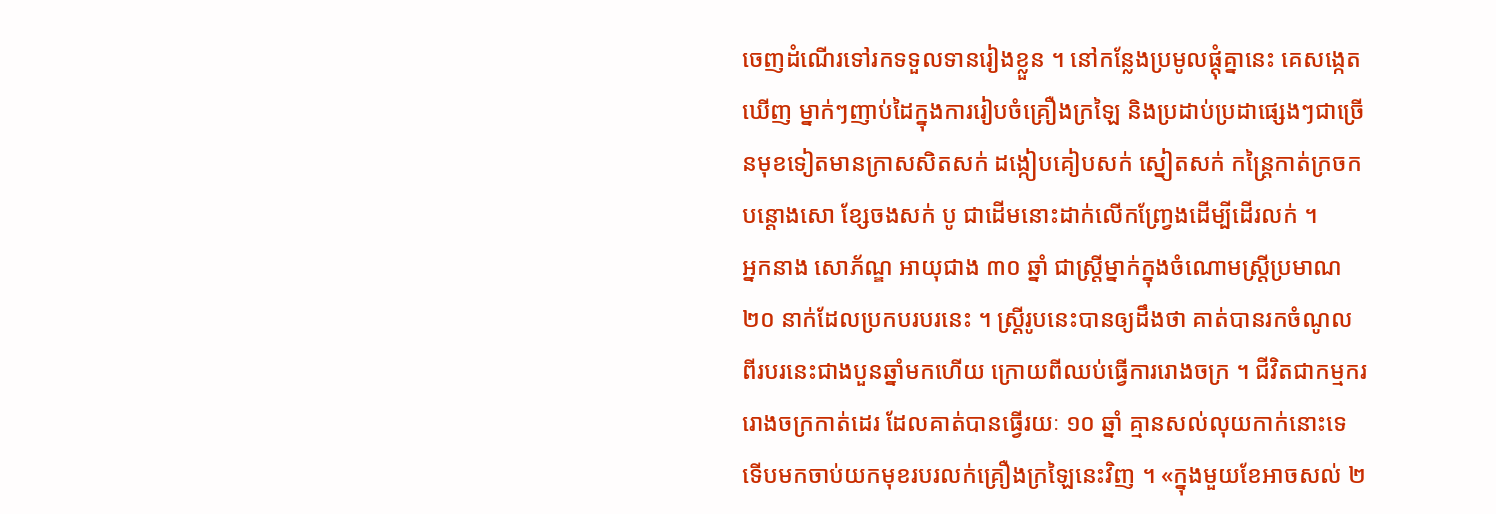ចេញដំណើរទៅរកទទួលទានរៀងខ្លួន ។ នៅកន្លែងប្រមូលផ្តុំគ្នានេះ គេសង្កេតឃើញ ម្នាក់ៗញាប់ដៃក្នុងការរៀបចំគ្រឿងក្រឡៃ និងប្រដាប់ប្រដាផ្សេងៗជាច្រើនមុខទៀតមានក្រាសសិតសក់ ដង្កៀបគៀបសក់ ស្នៀតសក់ កន្ត្រៃកាត់ក្រចក បន្តោងសោ ខ្សែចងសក់ បូ ជាដើមនោះដាក់លើកញ្វ្រែងដើម្បីដើរលក់ ។
អ្នកនាង សោភ័ណ្ឌ អាយុជាង ៣០ ឆ្នាំ ជាស្រ្តីម្នាក់ក្នុងចំណោមស្រ្តីប្រមាណ ២០ នាក់ដែលប្រកបរបរនេះ ។ ស្រ្តីរូបនេះបានឲ្យដឹងថា គាត់បានរកចំណូលពីរបរនេះជាងបួនឆ្នាំមកហើយ ក្រោយពីឈប់ធ្វើការរោងចក្រ ។ ជីវិតជាកម្មកររោងចក្រកាត់ដេរ ដែលគាត់បានធ្វើរយៈ ១០ ឆ្នាំ គ្មានសល់លុយកាក់នោះទេ ទើបមកចាប់យកមុខរបរលក់គ្រឿងក្រឡៃនេះវិញ ។ «ក្នុងមួយខែអាចសល់ ២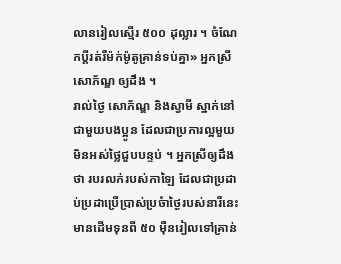លានរៀលស្មើរ ៥០០ ដុល្លារ ។ ចំណែកប្តីរត់រឺម៉ក់ម៉ូតូគ្រាន់ទប់គ្នា» អ្នកស្រី សោភ័ណ្ឌ ឲ្យដឹង ។
រាល់ថ្ងៃ សោភ័ណ្ឌ និងស្វាមី ស្នាក់នៅជាមួយបងប្អូន ដែលជាប្រការល្អមួយមិនអស់ថ្លៃជួបបន្ទប់ ។ អ្នកស្រីឲ្យដឹងថា របរលក់របស់កាឡៃ ដែលជាប្រដាប់ប្រដាប្រើប្រាស់ប្រចំាថ្ងៃរបស់នារីនេះ មានដើមទុនពី ៥០ ម៉ឺនរៀលទៅគ្រាន់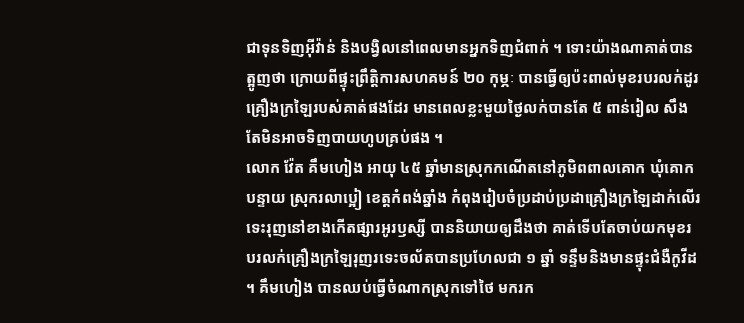ជាទុនទិញអ៊ីវ៉ាន់ និងបង្វិលនៅពេលមានអ្នកទិញជំពាក់ ។ ទោះយ៉ាងណាគាត់បានត្អូញថា ក្រោយពីផ្ទុះព្រឹត្តិការសហគមន៍ ២០ កុម្ភៈ បានធ្វើឲ្យប៉ះពាល់មុខរបរលក់ដូរគ្រឿងក្រឡៃរបស់គាត់ផងដែរ មានពេលខ្លះមួយថ្ងៃលក់បានតែ ៥ ពាន់រៀល សឹងតែមិនអាចទិញបាយហូបគ្រប់ផង ។
លោក វ៉ែត គឹមហៀង អាយុ ៤៥ ឆ្នាំមានស្រុកកណើតនៅភូមិពពាលគោក ឃុំគោកបន្ទាយ ស្រុករលាប្អៀ ខេត្តកំពង់ឆ្នាំង កំពុងរៀបចំប្រដាប់ប្រដាគ្រឿងក្រឡៃដាក់លើរទេះរុញនៅខាងកើតផ្សារអូរឫស្សី បាននិយាយឲ្យដឹងថា គាត់ទើបតែចាប់យកមុខរបរលក់គ្រឿងក្រឡៃរុញរទេះចល័តបានប្រហែលជា ១ ឆ្នាំ ទន្ទឹមនិងមានផ្ទុះជំងឺកូវីដ ។ គឹមហៀង បានឈប់ធ្វើចំណាកស្រុកទៅថៃ មករក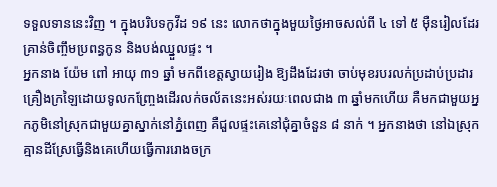ទទួលទាននេះវិញ ។ ក្នុងបរិបទកូវីដ ១៩ នេះ លោកថាក្នុងមួយថ្ងៃអាចសល់ពី ៤ ទៅ ៥ ម៉ឺនរៀលដែរ គ្រាន់ចិញ្ចឹមប្រពន្ធកូន និងបង់ឈ្នួលផ្ទះ ។
អ្នកនាង យ៉ែម ពៅ អាយុ ៣១ ឆ្នាំ មកពីខេត្តស្វាយរៀង ឱ្យដឹងដែរថា ចាប់មុខរបរលក់ប្រដាប់ប្រដារគ្រឿងក្រឡៃដោយទូលកញ្ច្រែងដើរលក់ចល័តនេះអស់រយៈពេលជាង ៣ ឆ្នាំមកហើយ គឺមកជាមួយអ្នកភូមិនៅស្រុកជាមួយគ្នាស្នាក់នៅភ្នំពេញ គឺជួលផ្ទះគេនៅជុំគ្នាចំនួន ៨ នាក់ ។ អ្នកនាងថា នៅឯស្រុកគ្មានដីស្រែធ្វើនិងគេហើយធ្វើការរោងចក្រ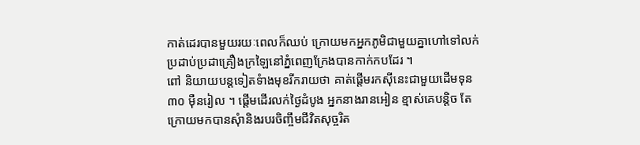កាត់ដេរបានមួយរយៈពេលក៏ឈប់ ក្រោយមកអ្នកភូមិជាមួយគ្នាហៅទៅលក់ប្រដាប់ប្រដាគ្រឿងក្រឡៃនៅភ្នំពេញក្រែងបានកាក់កបដែរ ។
ពៅ និយាយបន្តទៀតទំាងមុខរីករាយថា គាត់ផ្តើមរកស៊ីនេះជាមួយដើមទុន ៣០ ម៉ឺនរៀល ។ ផ្តើមដើរលក់ថ្ងៃដំបូង អ្នកនាងរានអៀន ខ្មាស់គេបន្តិច តែក្រោយមកបានសុំានិងរបរចិញ្ចឹមជីវិតសុច្ចរិត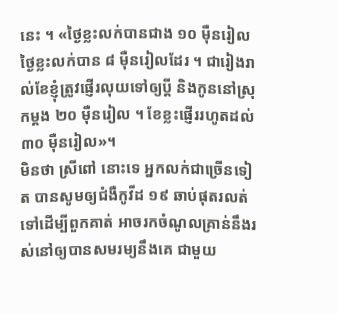នេះ ។ «ថ្ងៃខ្លះលក់បានជាង ១០ ម៉ឺនរៀល ថ្ងៃខ្លះលក់បាន ៨ ម៉ឺនរៀលដែរ ។ ជារៀងរាល់ខែខ្ញុំត្រូវផ្ញើរលុយទៅឲ្យប្តី និងកូននៅស្រុកម្តង ២០ ម៉ឺនរៀល ។ ខែខ្លះផ្ញើររហូតដល់ ៣០ ម៉ឺនរៀល»។
មិនថា ស្រីពៅ នោះទេ អ្នកលក់ជាច្រើនទៀត បានសូមឲ្យជំងឺកូវីដ ១៩ ឆាប់ផុតរលត់ទៅដើម្បីពួកគាត់ អាចរកចំណូលគ្រាន់នឹងរស់នៅឲ្យបានសមរម្យនឹងគេ ជាមួយ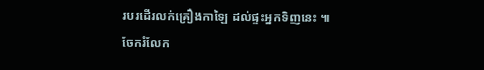របរដើរលក់គ្រឿងកាឡៃ ដល់ផ្ទះអ្នកទិញនេះ ៕
ចែករំលែក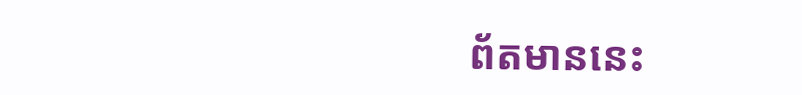ព័តមាននេះ